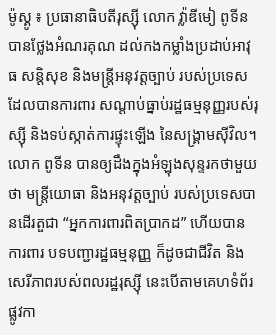ម៉ូស្គូ ៖ ប្រធានាធិបតីរុស្ស៊ី លោក វ្ល៉ាឌីមៀ ពូទីន  បានថ្លែងអំណរគុណ ដល់កងកម្លាំងប្រដាប់អាវុធ សន្តិសុខ និងមន្ត្រីអនុវត្តច្បាប់ របស់ប្រទេស ដែលបានការពារ សណ្តាប់ធ្នាប់រដ្ឋធម្មនុញ្ញរបស់រុស្ស៊ី និងទប់ស្កាត់ការផ្ទុះឡើង នៃសង្រ្គាមស៊ីវិល។
លោក ពូទីន បានឲ្យដឹងក្នុងអំឡុងសុន្ទរកថាមួយថា មន្ត្រីយោធា និងអនុវត្តច្បាប់ របស់ប្រទេសបានដើរតួជា “អ្នកការពារពិតប្រាកដ” ហើយបានការពារ បទបញ្ជារដ្ឋធម្មនុញ្ញ ក៏ដូចជាជីវិត និងសេរីភាពរបស់ពលរដ្ឋរុស្ស៊ី នេះបើតាមគេហទំព័រផ្លូវកា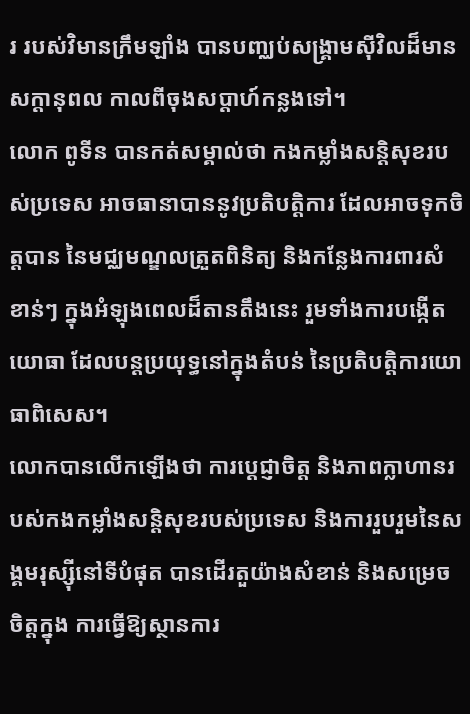រ របស់វិមានក្រឹមឡាំង បានបញ្ឈប់សង្រ្គាមស៊ីវិលដ៏មានសក្តានុពល កាលពីចុងសប្តាហ៍កន្លងទៅ។
លោក ពូទីន បានកត់សម្គាល់ថា កងកម្លាំងសន្តិសុខរបស់ប្រទេស អាចធានាបាននូវប្រតិបត្តិការ ដែលអាចទុកចិត្តបាន នៃមជ្ឈមណ្ឌលត្រួតពិនិត្យ និងកន្លែងការពារសំខាន់ៗ ក្នុងអំឡុងពេលដ៏តានតឹងនេះ រួមទាំងការបង្កើតយោធា ដែលបន្តប្រយុទ្ធនៅក្នុងតំបន់ នៃប្រតិបត្តិការយោធាពិសេស។
លោកបានលើកឡើងថា ការប្តេជ្ញាចិត្ត និងភាពក្លាហានរបស់កងកម្លាំងសន្តិសុខរបស់ប្រទេស និងការរួបរួមនៃសង្គមរុស្ស៊ីនៅទីបំផុត បានដើរតួយ៉ាងសំខាន់ និងសម្រេចចិត្តក្នុង ការធ្វើឱ្យស្ថានការ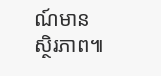ណ៍មានស្ថិរភាព៕